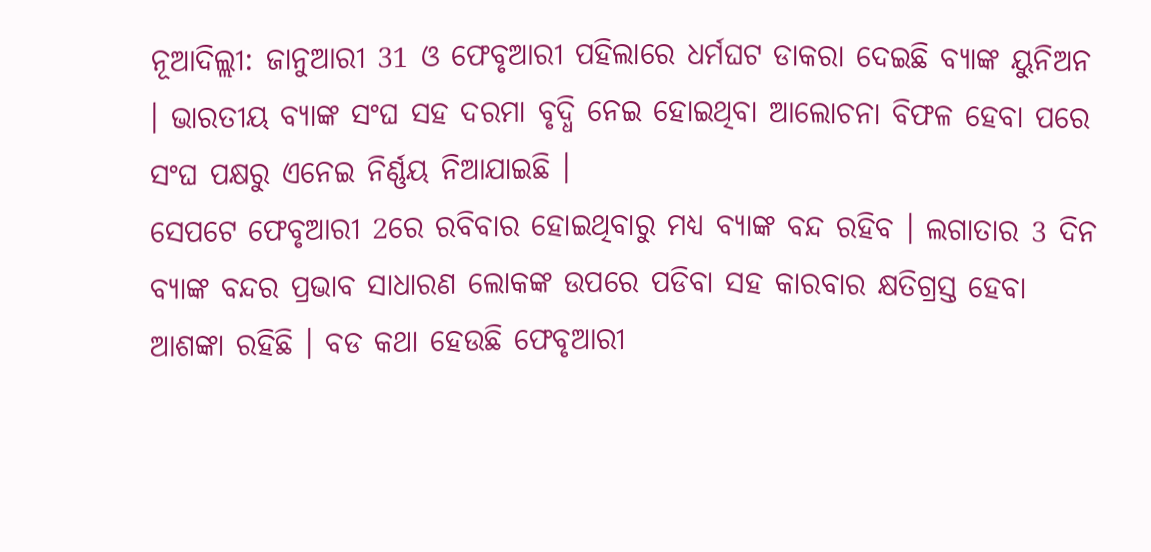ନୂଆଦିଲ୍ଲୀ: ଜାନୁଆରୀ 31 ଓ ଫେବୃଆରୀ ପହିଲାରେ ଧର୍ମଘଟ ଡାକରା ଦେଇଛି ବ୍ୟାଙ୍କ ୟୁନିଅନ । ଭାରତୀୟ ବ୍ୟାଙ୍କ ସଂଘ ସହ ଦରମା ବୃଦ୍ଧି ନେଇ ହୋଇଥିବା ଆଲୋଚନା ବିଫଳ ହେବା ପରେ ସଂଘ ପକ୍ଷରୁ ଏନେଇ ନିର୍ଣ୍ଣୟ ନିଆଯାଇଛି ।
ସେପଟେ ଫେବୃଆରୀ 2ରେ ରବିବାର ହୋଇଥିବାରୁ ମଧ୍ୟ ବ୍ୟାଙ୍କ ବନ୍ଦ ରହିବ । ଲଗାତାର 3 ଦିନ ବ୍ୟାଙ୍କ ବନ୍ଦର ପ୍ରଭାବ ସାଧାରଣ ଲୋକଙ୍କ ଉପରେ ପଡିବା ସହ କାରବାର କ୍ଷତିଗ୍ରସ୍ତ ହେବା ଆଶଙ୍କା ରହିଛି । ବଡ କଥା ହେଉଛି ଫେବୃଆରୀ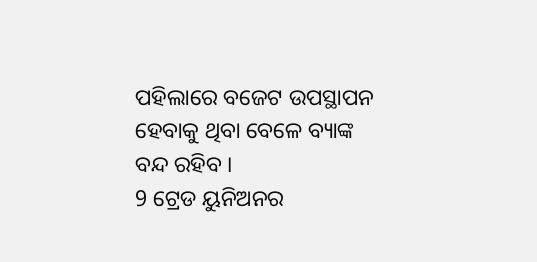ପହିଲାରେ ବଜେଟ ଉପସ୍ଥାପନ ହେବାକୁ ଥିବା ବେଳେ ବ୍ୟାଙ୍କ ବନ୍ଦ ରହିବ ।
9 ଟ୍ରେଡ ୟୁନିଅନର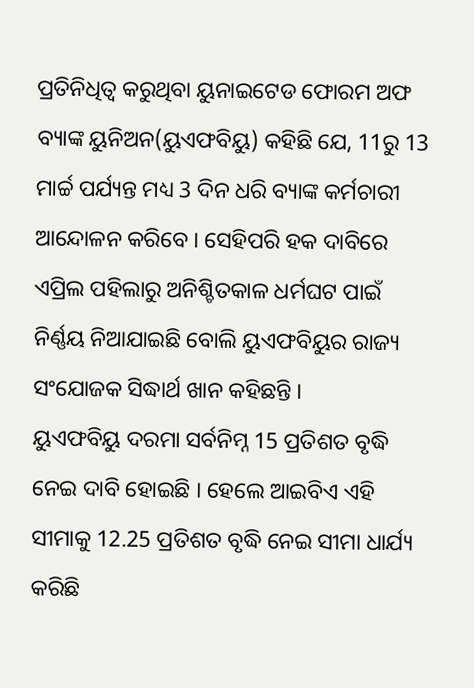ପ୍ରତିନିଧିତ୍ବ କରୁଥିବା ୟୁନାଇଟେଡ ଫୋରମ ଅଫ ବ୍ୟାଙ୍କ ୟୁନିଅନ(ୟୁଏଫବିୟୁ) କହିଛି ଯେ, 11ରୁ 13 ମାର୍ଚ୍ଚ ପର୍ଯ୍ୟନ୍ତ ମଧ୍ୟ 3 ଦିନ ଧରି ବ୍ୟାଙ୍କ କର୍ମଚାରୀ ଆନ୍ଦୋଳନ କରିବେ । ସେହିପରି ହକ ଦାବିରେ ଏପ୍ରିଲ ପହିଲାରୁ ଅନିଶ୍ଚିତକାଳ ଧର୍ମଘଟ ପାଇଁ ନିର୍ଣ୍ଣୟ ନିଆଯାଇଛି ବୋଲି ୟୁଏଫବିୟୁର ରାଜ୍ୟ ସଂଯୋଜକ ସିଦ୍ଧାର୍ଥ ଖାନ କହିଛନ୍ତି ।
ୟୁଏଫବିୟୁ ଦରମା ସର୍ବନିମ୍ନ 15 ପ୍ରତିଶତ ବୃଦ୍ଧି ନେଇ ଦାବି ହୋଇଛି । ହେଲେ ଆଇବିଏ ଏହି ସୀମାକୁ 12.25 ପ୍ରତିଶତ ବୃଦ୍ଧି ନେଇ ସୀମା ଧାର୍ଯ୍ୟ କରିଛି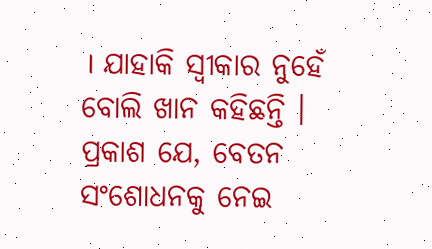। ଯାହାକି ସ୍ବୀକାର ନୁହେଁ ବୋଲି ଖାନ କହିଛନ୍ତି । ପ୍ରକାଶ ଯେ, ବେତନ ସଂଶୋଧନକୁ ନେଇ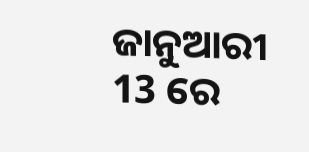ଜାନୁଆରୀ 13 ରେ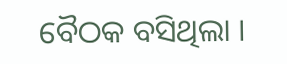ବୈଠକ ବସିଥିଲା ।